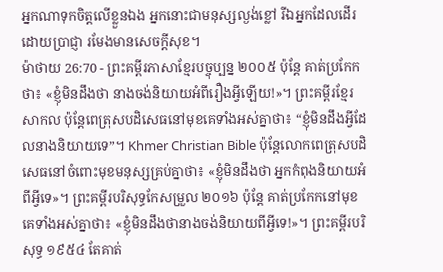អ្នកណាទុកចិត្តលើខ្លួនឯង អ្នកនោះជាមនុស្សល្ងង់ខ្លៅ រីឯអ្នកដែលដើរដោយប្រាជ្ញា រមែងមានសេចក្ដីសុខ។
ម៉ាថាយ 26:70 - ព្រះគម្ពីរភាសាខ្មែរបច្ចុប្បន្ន ២០០៥ ប៉ុន្តែ គាត់ប្រកែកថា៖ «ខ្ញុំមិនដឹងថា នាងចង់និយាយអំពីរឿងអ្វីឡើយ!»។ ព្រះគម្ពីរខ្មែរសាកល ប៉ុន្តែពេត្រុសបដិសេធនៅមុខគេទាំងអស់គ្នាថា៖ “ខ្ញុំមិនដឹងអ្វីដែលនាងនិយាយទេ”។ Khmer Christian Bible ប៉ុន្ដែលោកពេត្រុសបដិសេធនៅចំពោះមុខមនុស្សគ្រប់គ្នាថា៖ «ខ្ញុំមិនដឹងថា អ្នកកំពុងនិយាយអំពីអ្វីទេ»។ ព្រះគម្ពីរបរិសុទ្ធកែសម្រួល ២០១៦ ប៉ុន្តែ គាត់ប្រកែកនៅមុខគេទាំងអស់គ្នាថា៖ «ខ្ញុំមិនដឹងថានាងចង់និយាយពីអ្វីទេ!»។ ព្រះគម្ពីរបរិសុទ្ធ ១៩៥៤ តែគាត់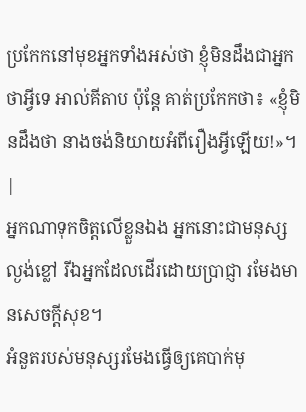ប្រកែកនៅមុខអ្នកទាំងអស់ថា ខ្ញុំមិនដឹងជាអ្នកថាអ្វីទេ អាល់គីតាប ប៉ុន្ដែ គាត់ប្រកែកថា៖ «ខ្ញុំមិនដឹងថា នាងចង់និយាយអំពីរឿងអ្វីឡើយ!»។ |
អ្នកណាទុកចិត្តលើខ្លួនឯង អ្នកនោះជាមនុស្សល្ងង់ខ្លៅ រីឯអ្នកដែលដើរដោយប្រាជ្ញា រមែងមានសេចក្ដីសុខ។
អំនួតរបស់មនុស្សរមែងធ្វើឲ្យគេបាក់មុ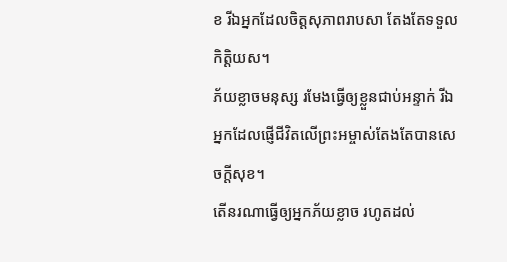ខ រីឯអ្នកដែលចិត្តសុភាពរាបសា តែងតែទទួលកិត្តិយស។
ភ័យខ្លាចមនុស្ស រមែងធ្វើឲ្យខ្លួនជាប់អន្ទាក់ រីឯអ្នកដែលផ្ញើជីវិតលើព្រះអម្ចាស់តែងតែបានសេចក្ដីសុខ។
តើនរណាធ្វើឲ្យអ្នកភ័យខ្លាច រហូតដល់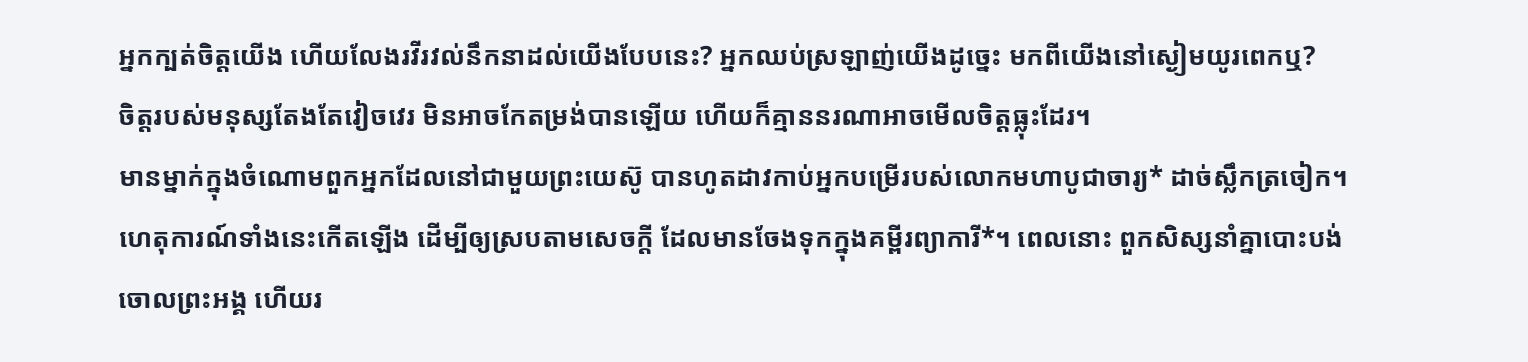អ្នកក្បត់ចិត្តយើង ហើយលែងរវីរវល់នឹកនាដល់យើងបែបនេះ? អ្នកឈប់ស្រឡាញ់យើងដូច្នេះ មកពីយើងនៅស្ងៀមយូរពេកឬ?
ចិត្តរបស់មនុស្សតែងតែវៀចវេរ មិនអាចកែតម្រង់បានឡើយ ហើយក៏គ្មាននរណាអាចមើលចិត្តធ្លុះដែរ។
មានម្នាក់ក្នុងចំណោមពួកអ្នកដែលនៅជាមួយព្រះយេស៊ូ បានហូតដាវកាប់អ្នកបម្រើរបស់លោកមហាបូជាចារ្យ* ដាច់ស្លឹកត្រចៀក។
ហេតុការណ៍ទាំងនេះកើតឡើង ដើម្បីឲ្យស្របតាមសេចក្ដី ដែលមានចែងទុកក្នុងគម្ពីរព្យាការី*។ ពេលនោះ ពួកសិស្សនាំគ្នាបោះបង់ចោលព្រះអង្គ ហើយរ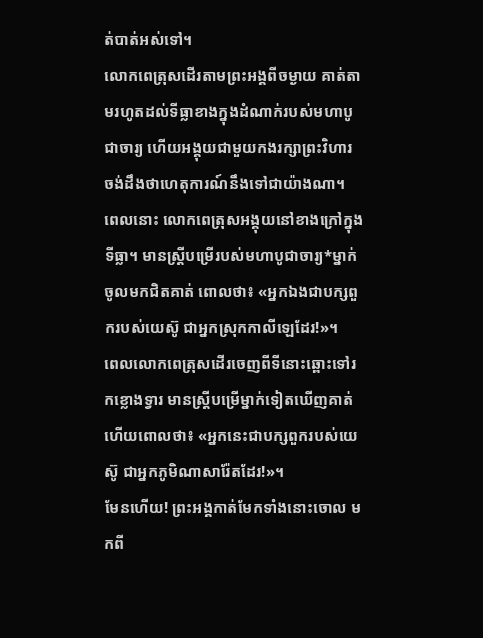ត់បាត់អស់ទៅ។
លោកពេត្រុសដើរតាមព្រះអង្គពីចម្ងាយ គាត់តាមរហូតដល់ទីធ្លាខាងក្នុងដំណាក់របស់មហាបូជាចារ្យ ហើយអង្គុយជាមួយកងរក្សាព្រះវិហារ ចង់ដឹងថាហេតុការណ៍នឹងទៅជាយ៉ាងណា។
ពេលនោះ លោកពេត្រុសអង្គុយនៅខាងក្រៅក្នុងទីធ្លា។ មានស្ត្រីបម្រើរបស់មហាបូជាចារ្យ*ម្នាក់ចូលមកជិតគាត់ ពោលថា៖ «អ្នកឯងជាបក្សពួករបស់យេស៊ូ ជាអ្នកស្រុកកាលីឡេដែរ!»។
ពេលលោកពេត្រុសដើរចេញពីទីនោះឆ្ពោះទៅរកខ្លោងទ្វារ មានស្ត្រីបម្រើម្នាក់ទៀតឃើញគាត់ ហើយពោលថា៖ «អ្នកនេះជាបក្សពួករបស់យេស៊ូ ជាអ្នកភូមិណាសារ៉ែតដែរ!»។
មែនហើយ! ព្រះអង្គកាត់មែកទាំងនោះចោល មកពី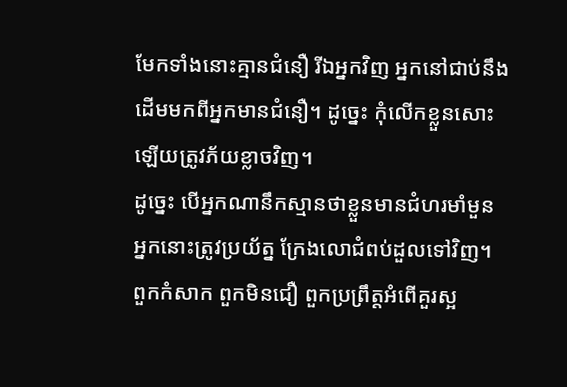មែកទាំងនោះគ្មានជំនឿ រីឯអ្នកវិញ អ្នកនៅជាប់នឹងដើមមកពីអ្នកមានជំនឿ។ ដូច្នេះ កុំលើកខ្លួនសោះឡើយត្រូវភ័យខ្លាចវិញ។
ដូច្នេះ បើអ្នកណានឹកស្មានថាខ្លួនមានជំហរមាំមួន អ្នកនោះត្រូវប្រយ័ត្ន ក្រែងលោជំពប់ដួលទៅវិញ។
ពួកកំសាក ពួកមិនជឿ ពួកប្រព្រឹត្តអំពើគួរស្អ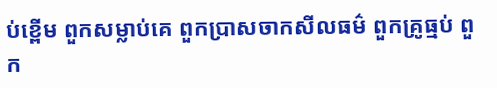ប់ខ្ពើម ពួកសម្លាប់គេ ពួកប្រាសចាកសីលធម៌ ពួកគ្រូធ្មប់ ពួក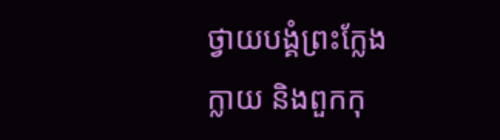ថ្វាយបង្គំព្រះក្លែងក្លាយ និងពួកកុ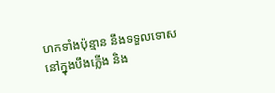ហកទាំងប៉ុន្មាន នឹងទទួលទោសនៅក្នុងបឹងភ្លើង និង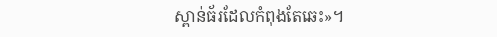ស្ពាន់ធ័រដែលកំពុងតែឆេះ»។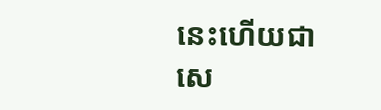នេះហើយជាសេ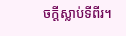ចក្ដីស្លាប់ទីពីរ។